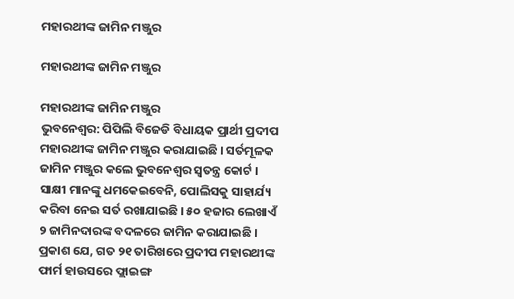ମହାରଥୀଙ୍କ ଜାମିନ ମଞ୍ଜୁର

ମହାରଥୀଙ୍କ ଜାମିନ ମଞ୍ଜୁର

ମହାରଥୀଙ୍କ ଜାମିନ ମଞ୍ଜୁର
ଭୁବନେଶ୍ୱର: ପିପିଲି ବିଜେଡି ବିଧାୟକ ପ୍ରାର୍ଥୀ ପ୍ରଦୀପ ମହାରଥୀଙ୍କ ଜାମିନ ମଞ୍ଜୁର କରାଯାଇଛି । ସର୍ତମୂଳକ ଜାମିନ ମଞ୍ଜୁର କଲେ ଭୁବନେଶ୍ୱର ସ୍ୱତନ୍ତ୍ର କୋର୍ଟ । ସାକ୍ଷୀ ମାନଙ୍କୁ ଧମକେଇବେନି, ପୋଲିସକୁ ସାହାର୍ଯ୍ୟ କରିବା ନେଇ ସର୍ତ ରଖାଯାଇଛି । ୫୦ ହଜାର ଲେଖାଏଁ ୨ ଜାମିନଦାରଙ୍କ ବଦଳରେ ଜାମିନ କରାଯାଇଛି । ପ୍ରକାଶ ଯେ, ଗତ ୨୧ ତାରିଖରେ ପ୍ରଦୀପ ମହାରଥୀଙ୍କ ଫାର୍ମ ହାଉସରେ ଫ୍ଲାଇଙ୍ଗ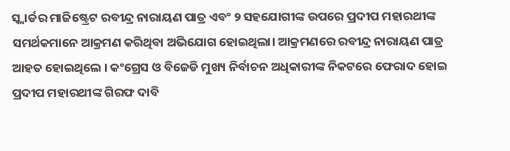ସ୍କ୍ୱାର୍ଡର ମାଜିଷ୍ଟ୍ରେଟ ରବୀନ୍ଦ୍ର ନାରାୟଣ ପାତ୍ର ଏବଂ ୨ ସହଯୋଗୀଙ୍କ ଉପରେ ପ୍ରଦୀପ ମହାରଥୀଙ୍କ ସମର୍ଥକମାନେ ଆକ୍ରମଣ କରିଥିବା ଅଭିଯୋଗ ହୋଇଥିଲା। ଆକ୍ରମଣରେ ରବୀନ୍ଦ୍ର ନାରାୟଣ ପାତ୍ର ଆହତ ହୋଇଥିଲେ । କଂଗ୍ରେସ ଓ ବିଜେଡି ମୁଖ୍ୟ ନିର୍ବାଚନ ଅଧିକାରୀଙ୍କ ନିକଟରେ ଫେରାଦ ହୋଇ ପ୍ରଦୀପ ମହାରଥୀଙ୍କ ଗିରଫ ଦାବି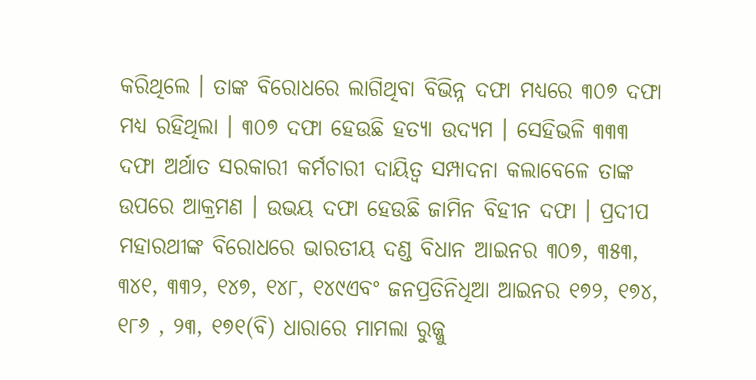କରିଥିଲେ । ତାଙ୍କ ବିରୋଧରେ ଲାଗିଥିବା ବିଭିନ୍ନ ଦଫା ମଧ୍ୟରେ ୩୦୭ ଦଫା ମଧ୍ୟ ରହିଥିଲା । ୩୦୭ ଦଫା ହେଉଛି ହତ୍ୟା ଉଦ୍ୟମ । ସେହିଭଳି ୩୩୩ ଦଫା ଅର୍ଥାତ ସରକାରୀ କର୍ମଚାରୀ ଦାୟିତ୍ୱ ସମ୍ପାଦନା କଲାବେଳେ ତାଙ୍କ ଉପରେ ଆକ୍ରମଣ । ଉଭୟ ଦଫା ହେଉଛି ଜାମିନ ବିହୀନ ଦଫା । ପ୍ରଦୀପ ମହାରଥୀଙ୍କ ବିରୋଧରେ ଭାରତୀୟ ଦଣ୍ଡ ବିଧାନ ଆଇନର ୩୦୭, ୩୫୩, ୩୪୧, ୩୩୨, ୧୪୭, ୧୪୮, ୧୪୯ଏବଂ ଜନପ୍ରତିନିଧିଆ ଆଇନର ୧୭୨, ୧୭୪, ୧୮୬ , ୨୩, ୧୭୧(ବି) ଧାରାରେ ମାମଲା ରୁଜ୍ଜୁ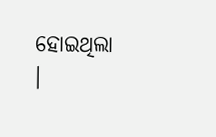ହୋଇଥିଲା ।